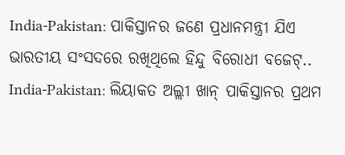India-Pakistan: ପାକିସ୍ତାନର ଜଣେ ପ୍ରଧାନମନ୍ତ୍ରୀ ଯିଏ ଭାରତୀୟ ସଂସଦରେ ରଖିଥିଲେ ହିନ୍ଦୁ ବିରୋଧୀ ବଜେଟ୍..
India-Pakistan: ଲିୟାକତ ଅଲ୍ଲୀ ଖାନ୍ ପାକିସ୍ତାନର ପ୍ରଥମ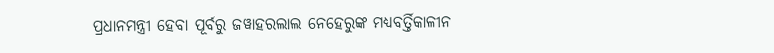ପ୍ରଧାନମନ୍ତ୍ରୀ ହେବା ପୂର୍ବରୁ ଜୱାହରଲାଲ ନେହେରୁଙ୍କ ମଧ୍ଯବର୍ତ୍ତିକାଳୀନ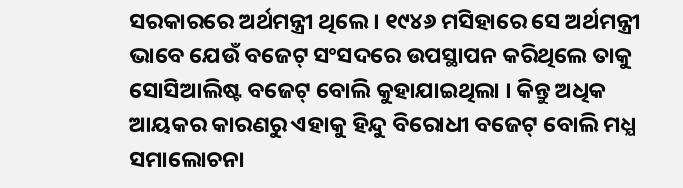ସରକାରରେ ଅର୍ଥମନ୍ତ୍ରୀ ଥିଲେ । ୧୯୪୬ ମସିହାରେ ସେ ଅର୍ଥମନ୍ତ୍ରୀ ଭାବେ ଯେଉଁ ବଜେଟ୍ ସଂସଦରେ ଉପସ୍ଥାପନ କରିଥିଲେ ତାକୁ ସୋସିଆଲିଷ୍ଟ ବଜେଟ୍ ବୋଲି କୁହାଯାଇଥିଲା । କିନ୍ତୁ ଅଧିକ ଆୟକର କାରଣରୁ ଏହାକୁ ହିନ୍ଦୁ ବିରୋଧୀ ବଜେଟ୍ ବୋଲି ମଧ୍ଯ ସମାଲୋଚନା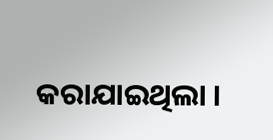କରାଯାଇଥିଲା ।